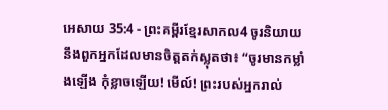អេសាយ 35:4 - ព្រះគម្ពីរខ្មែរសាកល4 ចូរនិយាយនឹងពួកអ្នកដែលមានចិត្តតក់ស្លុតថា៖ “ចូរមានកម្លាំងឡើង កុំខ្លាចឡើយ! មើល៍! ព្រះរបស់អ្នករាល់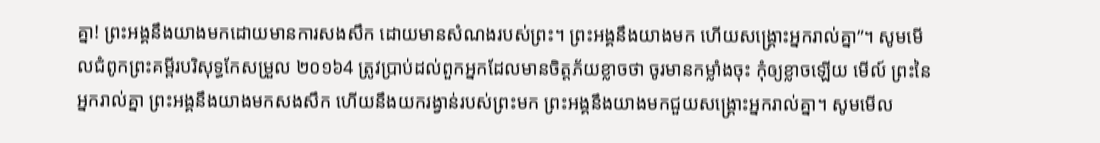គ្នា! ព្រះអង្គនឹងយាងមកដោយមានការសងសឹក ដោយមានសំណងរបស់ព្រះ។ ព្រះអង្គនឹងយាងមក ហើយសង្គ្រោះអ្នករាល់គ្នា”។ សូមមើលជំពូកព្រះគម្ពីរបរិសុទ្ធកែសម្រួល ២០១៦4 ត្រូវប្រាប់ដល់ពួកអ្នកដែលមានចិត្តភ័យខ្លាចថា ចូរមានកម្លាំងចុះ កុំឲ្យខ្លាចឡើយ មើល៍ ព្រះនៃអ្នករាល់គ្នា ព្រះអង្គនឹងយាងមកសងសឹក ហើយនឹងយករង្វាន់របស់ព្រះមក ព្រះអង្គនឹងយាងមកជួយសង្គ្រោះអ្នករាល់គ្នា។ សូមមើល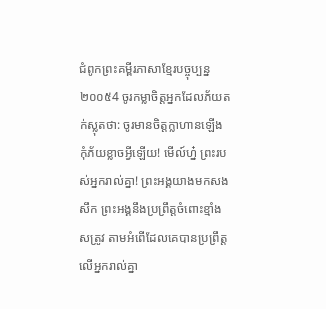ជំពូកព្រះគម្ពីរភាសាខ្មែរបច្ចុប្បន្ន ២០០៥4 ចូរកម្លាចិត្តអ្នកដែលភ័យតក់ស្លុតថា: ចូរមានចិត្តក្លាហានឡើង កុំភ័យខ្លាចអ្វីឡើយ! មើល៍ហ្ន៎ ព្រះរបស់អ្នករាល់គ្នា! ព្រះអង្គយាងមកសងសឹក ព្រះអង្គនឹងប្រព្រឹត្តចំពោះខ្មាំងសត្រូវ តាមអំពើដែលគេបានប្រព្រឹត្តលើអ្នករាល់គ្នា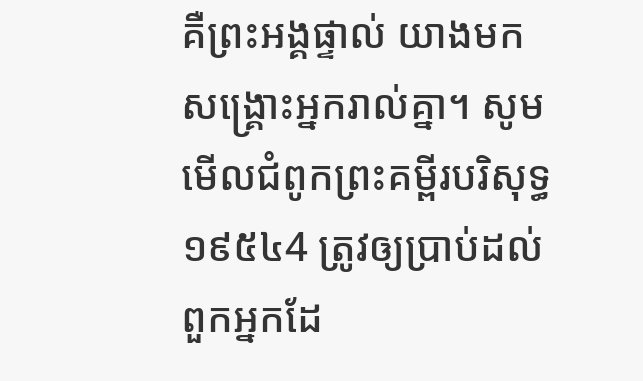គឺព្រះអង្គផ្ទាល់ យាងមកសង្គ្រោះអ្នករាល់គ្នា។ សូមមើលជំពូកព្រះគម្ពីរបរិសុទ្ធ ១៩៥៤4 ត្រូវឲ្យប្រាប់ដល់ពួកអ្នកដែ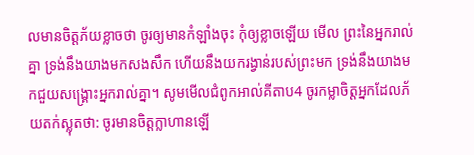លមានចិត្តភ័យខ្លាចថា ចូរឲ្យមានកំឡាំងចុះ កុំឲ្យខ្លាចឡើយ មើល ព្រះនៃអ្នករាល់គ្នា ទ្រង់នឹងយាងមកសងសឹក ហើយនឹងយករង្វាន់របស់ព្រះមក ទ្រង់នឹងយាងមកជួយសង្គ្រោះអ្នករាល់គ្នា។ សូមមើលជំពូកអាល់គីតាប4 ចូរកម្លាចិត្តអ្នកដែលភ័យតក់ស្លុតថា: ចូរមានចិត្តក្លាហានឡើ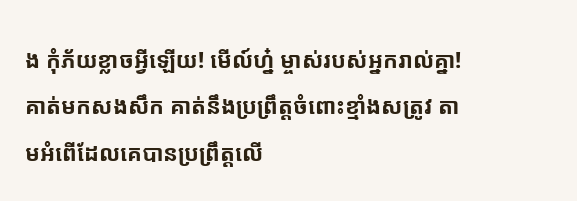ង កុំភ័យខ្លាចអ្វីឡើយ! មើល៍ហ្ន៎ ម្ចាស់របស់អ្នករាល់គ្នា! គាត់មកសងសឹក គាត់នឹងប្រព្រឹត្តចំពោះខ្មាំងសត្រូវ តាមអំពើដែលគេបានប្រព្រឹត្តលើ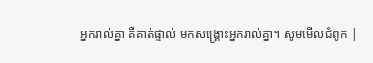អ្នករាល់គ្នា គឺគាត់ផ្ទាល់ មកសង្គ្រោះអ្នករាល់គ្នា។ សូមមើលជំពូក |